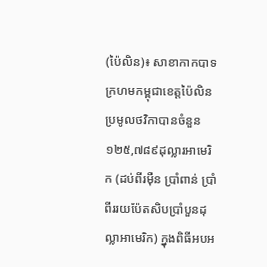(ប៉ៃលិន)៖ សាខាកាកបាទក្រហមកម្ពុជាខេត្តប៉ៃលិន ប្រមូលថវិកាបានចំនួន ១២៥,៧៨៩ដុល្លារអាមេរិក (ដប់ពីរម៉ឺន ប្រាំពាន់ ប្រាំពីររយប៉ែតសិបប្រាំបួនដុល្លាអាមេរិក) ក្នុងពិធីអបអ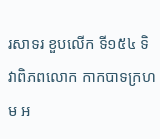រសាទរ ខួបលើក ទី១៥៤ ទិវាពិភពលោក កាកបាទក្រហម អ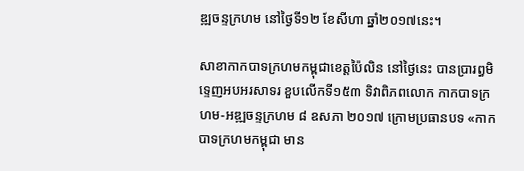ឌ្ឍចន្ទក្រហម នៅថ្ងៃទី១២ ខែសីហា ឆ្នាំ២០១៧នេះ។

សាខាកាកបាទក្រហមកម្ពុជាខេត្តប៉ៃលិន នៅថ្ងៃនេះ បានប្រារព្ធមិទ្ទេញអបអរសាទរ ខួបលើកទី១៥៣ ទិវាពិភពលោក កាកបាទក្រហម-អឌ្ឍចន្ទក្រហម ៨ ឧសភា ២០១៧ ក្រោមប្រធានបទ «កាកបាទក្រហមកម្ពុជា មាន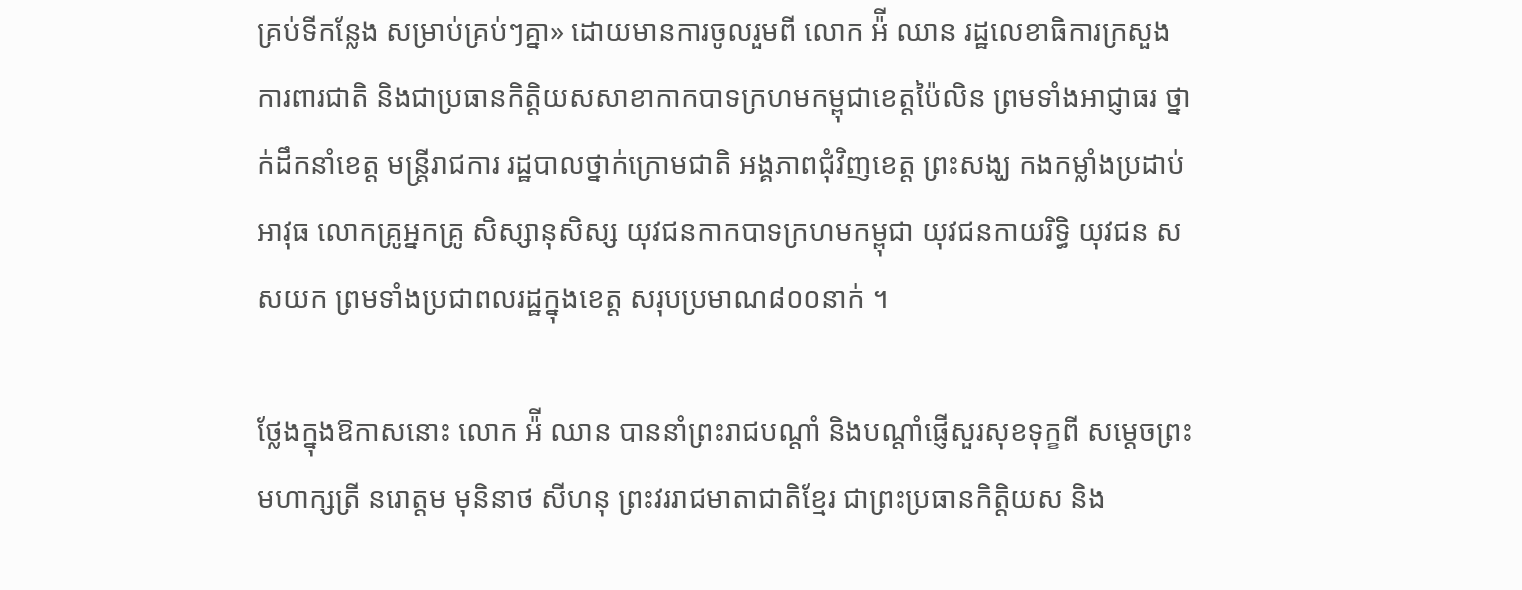គ្រប់ទីកន្លែង សម្រាប់គ្រប់ៗគ្នា» ដោយមានការចូលរួមពី លោក អ៉ី ឈាន រដ្ឋលេខាធិការក្រសួងការពារជាតិ និងជាប្រធានកិត្តិយសសាខាកាកបាទក្រហមកម្ពុជាខេត្តប៉ៃលិន ព្រមទាំងអាជ្ញាធរ ថ្នាក់ដឹកនាំខេត្ត មន្រ្តីរាជការ រដ្ឋបាលថ្នាក់ក្រោមជាតិ អង្គភាពជុំវិញខេត្ត ព្រះសង្ឃ កងកម្លាំងប្រដាប់អាវុធ លោកគ្រូអ្នកគ្រូ សិស្សានុសិស្ស យុវជនកាកបាទក្រហមកម្ពុជា យុវជនកាយរិទ្ធិ យុវជន សសយក ព្រមទាំងប្រជាពលរដ្ឋក្នុងខេត្ត សរុបប្រមាណ៨០០នាក់ ។

ថ្លែងក្នុងឱកាសនោះ លោក អ៉ី ឈាន បាននាំព្រះរាជបណ្តាំ និងបណ្តាំផ្ញើសួរសុខទុក្ខពី សម្តេចព្រះមហាក្សត្រី នរោត្តម មុនិនាថ សីហនុ ព្រះវររាជមាតាជាតិខ្មែរ ជាព្រះប្រធានកិត្តិយស និង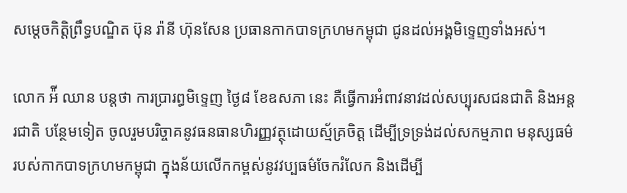សម្តេចកិត្តិព្រឹទ្ធបណ្ឌិត ប៊ុន រ៉ានី ហ៊ុនសែន ប្រធានកាកបាទក្រហមកម្ពុជា ជូនដល់អង្គមិទ្ទេញទាំងអស់។

លោក អ៉ី ឈាន បន្តថា ការប្រារព្ធមិទ្ទេញ ថ្ងៃ៨ ខែឧសភា នេះ គឺធ្វើការអំពាវនាវដល់សប្បុរសជនជាតិ និងអន្តរជាតិ បន្ថែមទៀត ចូលរួមបរិច្ចាគនូវធនធានហិរញ្ញវត្ថុដោយស្ម័គ្រចិត្ត ដើម្បីទ្រទ្រង់ដល់សកម្មភាព មនុស្សធម៌ របស់កាកបាទក្រហមកម្ពុជា ក្នុងន័យលើកកម្ពស់នូវវប្បធម៌ចែករំលែក និងដើម្បី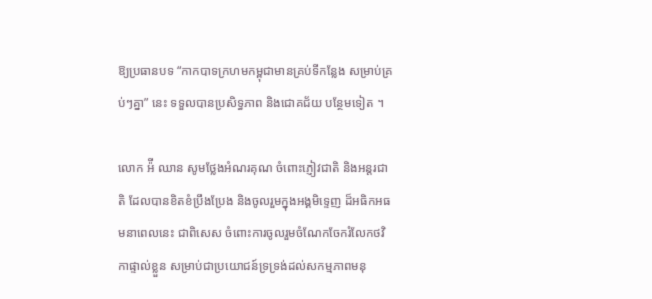ឱ្យប្រធានបទ “កាកបាទក្រហមកម្ពុជាមានគ្រប់ទីកន្លែង សម្រាប់គ្រប់ៗគ្នា” នេះ ទទួលបានប្រសិទ្ធភាព និងជោគជ័យ បន្ថែមទៀត ។

លោក អ៉ី ឈាន សូមថ្លែងអំណរគុណ ចំពោះភ្ញៀវជាតិ និងអន្តរជាតិ ដែលបានខិតខំប្រឹងប្រែង និងចូលរួមក្នុងអង្គមិទ្ទេញ ដ៏អធិកអធមនាពេលនេះ ជាពិសេស ចំពោះការចូលរួមចំណែកចែករំលែកថវិកាផ្ទាល់ខ្លួន សម្រាប់ជាប្រយោជន៍ទ្រទ្រង់ដល់សកម្មភាពមនុ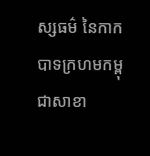ស្សធម៌ នៃកាកបាទក្រហមកម្ពុជាសាខា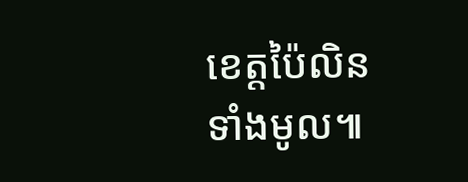ខេត្តប៉ៃលិនទាំងមូល៕